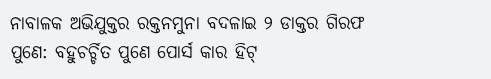ନାବାଳକ ଅଭିଯୁକ୍ତର ରକ୍ତନମୁନା ବଦଳାଇ ୨ ଡାକ୍ତର ଗିରଫ
ପୁଣେ: ବହୁଚର୍ଚ୍ଚିତ ପୁଣେ ପୋର୍ସ କାର ହିଟ୍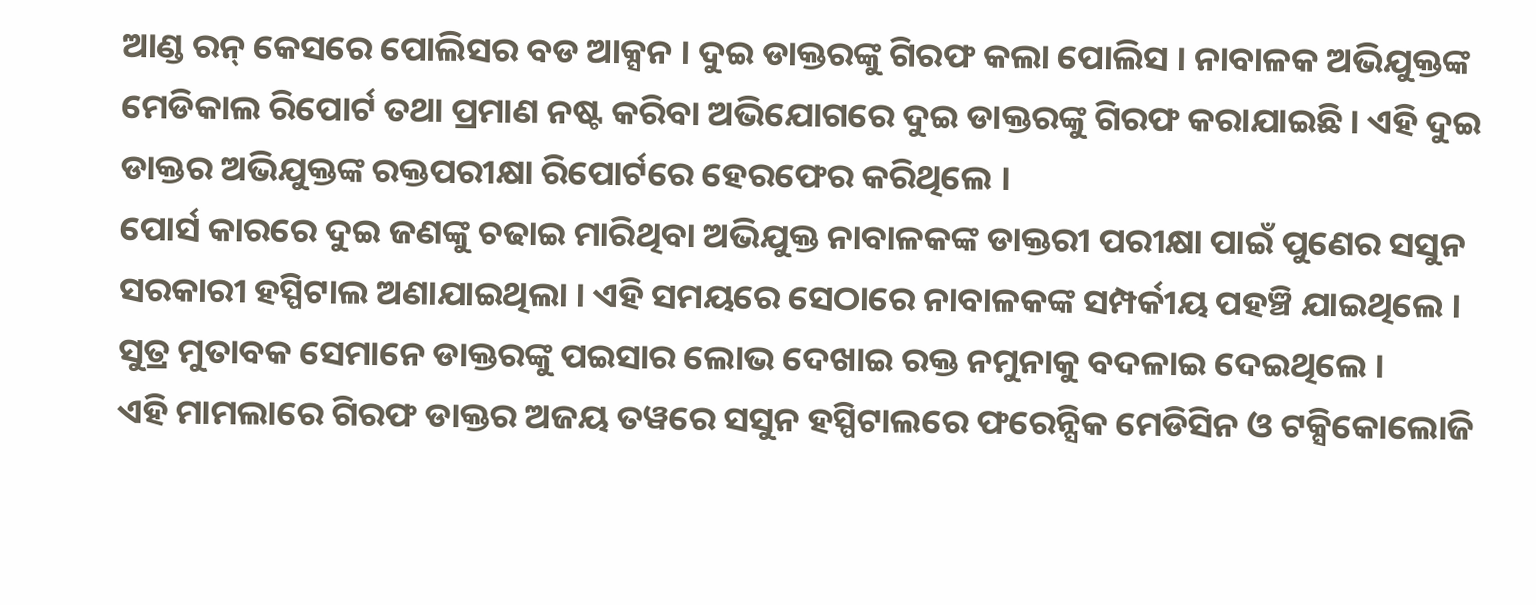ଆଣ୍ଡ ରନ୍ କେସରେ ପୋଲିସର ବଡ ଆକ୍ସନ । ଦୁଇ ଡାକ୍ତରଙ୍କୁ ଗିରଫ କଲା ପୋଲିସ । ନାବାଳକ ଅଭିଯୁକ୍ତଙ୍କ ମେଡିକାଲ ରିପୋର୍ଟ ତଥା ପ୍ରମାଣ ନଷ୍ଟ କରିବା ଅଭିଯୋଗରେ ଦୁଇ ଡାକ୍ତରଙ୍କୁ ଗିରଫ କରାଯାଇଛି । ଏହି ଦୁଇ ଡାକ୍ତର ଅଭିଯୁକ୍ତଙ୍କ ରକ୍ତପରୀକ୍ଷା ରିପୋର୍ଟରେ ହେରଫେର କରିଥିଲେ ।
ପୋର୍ସ କାରରେ ଦୁଇ ଜଣଙ୍କୁ ଚଢାଇ ମାରିଥିବା ଅଭିଯୁକ୍ତ ନାବାଳକଙ୍କ ଡାକ୍ତରୀ ପରୀକ୍ଷା ପାଇଁ ପୁଣେର ସସୁନ ସରକାରୀ ହସ୍ପିଟାଲ ଅଣାଯାଇଥିଲା । ଏହି ସମୟରେ ସେଠାରେ ନାବାଳକଙ୍କ ସମ୍ପର୍କୀୟ ପହଞ୍ଚି ଯାଇଥିଲେ । ସୁତ୍ର ମୁତାବକ ସେମାନେ ଡାକ୍ତରଙ୍କୁ ପଇସାର ଲୋଭ ଦେଖାଇ ରକ୍ତ ନମୁନାକୁ ବଦଳାଇ ଦେଇଥିଲେ ।
ଏହି ମାମଲାରେ ଗିରଫ ଡାକ୍ତର ଅଜୟ ତୱରେ ସସୁନ ହସ୍ପିଟାଲରେ ଫରେନ୍ସିକ ମେଡିସିନ ଓ ଟକ୍ସିକୋଲୋଜି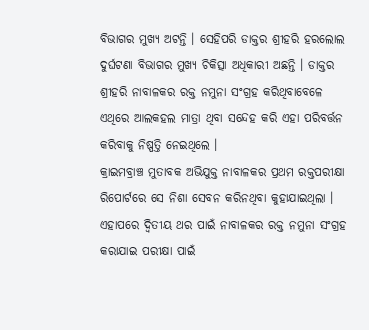ବିଭାଗର ମୁଖ୍ୟ ଅଟନ୍ତି । ସେହିପରି ଡାକ୍ତର ଶ୍ରୀହରି ହରଲୋଲ ଦୁର୍ଘଟଣା ବିଭାଗର ମୁଖ୍ୟ ଚିକିତ୍ସା ଅଧିକାରୀ ଅଛନ୍ତି । ଡାକ୍ତର ଶ୍ରୀହରି ନାବାଳକର ରକ୍ତ ନମୁନା ସଂଗ୍ରହ କରିଥିବାବେଳେ ଏଥିରେ ଆଲକହଲ ମାତ୍ରା ଥିବା ସନ୍ଦେହ କରି ଏହା ପରିବର୍ତ୍ତନ କରିବାକୁ ନିଷ୍ପତ୍ତି ନେଇଥିଲେ ।
କ୍ରାଇମବ୍ରାଞ୍ଚ ମୁତାବକ ଅଭିଯୁକ୍ତ ନାବାଳକର ପ୍ରଥମ ରକ୍ତପରୀକ୍ଷା ରିପୋର୍ଟରେ ସେ ନିଶା ସେବନ କରିନଥିବା କୁହାଯାଇଥିଲା । ଏହାପରେ ଦ୍ବିତୀୟ ଥର ପାଇଁ ନାବାଳକର ରକ୍ତ ନମୁନା ସଂଗ୍ରହ କରାଯାଇ ପରୀକ୍ଷା ପାଇଁ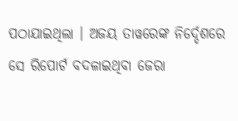ପଠାଯାଇଥିଲା । ଅଜୟ ତାୱରେଙ୍କ ନିର୍ଦ୍ଦେଶରେ ସେ ରିପୋର୍ଟ ବଦଳାଇଥିବା ଜେରା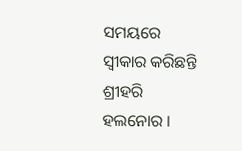ସମୟରେ ସ୍ବୀକାର କରିଛନ୍ତି ଶ୍ରୀହରି ହଲନୋର ।